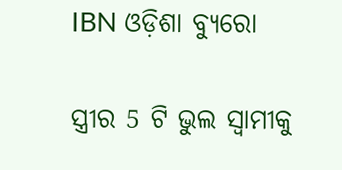IBN ଓଡ଼ିଶା ବ୍ୟୁରୋ

ସ୍ତ୍ରୀର 5 ଟି ଭୁଲ ସ୍ଵାମୀକୁ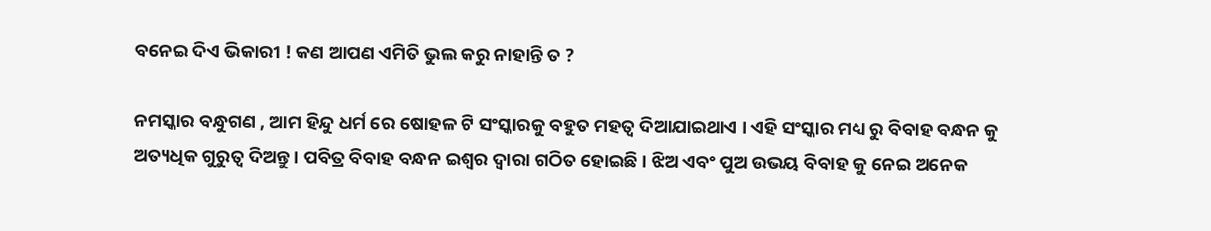ବନେଇ ଦିଏ ଭିକାରୀ ! କଣ ଆପଣ ଏମିତି ଭୁଲ କରୁ ନାହାନ୍ତି ତ ?

ନମସ୍କାର ବନ୍ଧୁଗଣ , ଆମ ହିନ୍ଦୁ ଧର୍ମ ରେ ଷୋହଳ ଟି ସଂସ୍କାରକୁ ବହୁତ ମହତ୍ଵ ଦିଆଯାଇଥାଏ । ଏହି ସଂସ୍କାର ମଧ୍ୟ ରୁ ବିବାହ ବନ୍ଧନ କୁ ଅତ୍ୟଧିକ ଗୁରୁତ୍ଵ ଦିଅନ୍ତୁ । ପବିତ୍ର ବିବାହ ବନ୍ଧନ ଇଶ୍ଵର ଦ୍ଵାରା ଗଠିତ ହୋଇଛି । ଝିଅ ଏବଂ ପୁଅ ଉଭୟ ବିବାହ କୁ ନେଇ ଅନେକ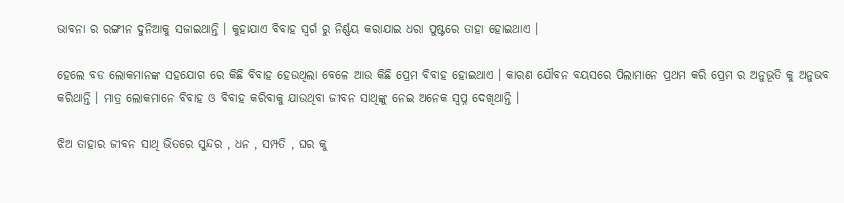ଭାବନା ର ରଙ୍ଗୀନ ଦୁନିଆକୁ ସଜାଇଥାନ୍ତି । କୁହାଯାଏ ବିବାହ ସ୍ଵର୍ଗ ରୁ ନିର୍ଣ୍ଣୟ କରାଯାଇ ଧରା ପୁଷ୍ଟରେ ତାହା ହୋଇଥାଏ ।

ହେଲେ ବଡ ଲୋକମାନଙ୍କ ସହଯୋଗ ରେ କିଛି ବିବାହ ହେଉଥିଲା ବେଳେ ଆଉ କିଛି ପ୍ରେମ ବିବାହ ହୋଇଥାଏ । କାରଣ ଯୌବନ ବୟସରେ ପିଲାମାନେ ପ୍ରଥମ କରି ପ୍ରେମ ର ଅନୁଭୂତି କୁ ଅନୁଭବ କରିଥାନ୍ତି । ମାତ୍ର ଲୋକମାନେ ବିବାହ ଓ ବିବାହ କରିବାକୁ ଯାଉଥିବା ଜୀବନ ସାଥିଙ୍କୁ ନେଇ ଅନେକ ସ୍ଵପ୍ନ ଦେଖିଥାନ୍ତି ।

ଝିଅ ତାହାର ଜୀବନ ସାଥି ଭିତରେ ସୁନ୍ଦର , ଧନ , ସମ୍ପତି , ଘର କୁ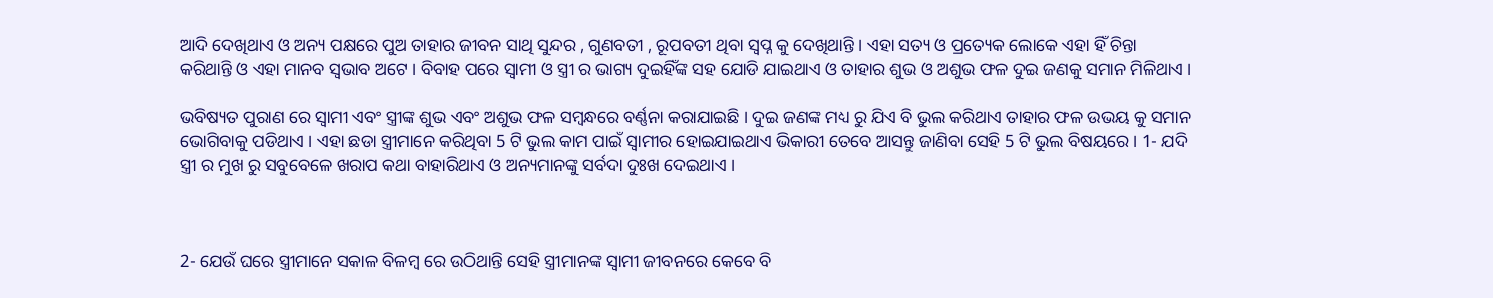ଆଦି ଦେଖିଥାଏ ଓ ଅନ୍ୟ ପକ୍ଷରେ ପୁଅ ତାହାର ଜୀବନ ସାଥି ସୁନ୍ଦର , ଗୁଣବତୀ , ରୂପବତୀ ଥିବା ସ୍ଵପ୍ନ କୁ ଦେଖିଥାନ୍ତି । ଏହା ସତ୍ୟ ଓ ପ୍ରତ୍ୟେକ ଲୋକେ ଏହା ହିଁ ଚିନ୍ତା କରିଥାନ୍ତି ଓ ଏହା ମାନବ ସ୍ଵଭାବ ଅଟେ । ବିବାହ ପରେ ସ୍ଵାମୀ ଓ ସ୍ତ୍ରୀ ର ଭାଗ୍ୟ ଦୁଇହିଁଙ୍କ ସହ ଯୋଡି ଯାଇଥାଏ ଓ ତାହାର ଶୁଭ ଓ ଅଶୁଭ ଫଳ ଦୁଇ ଜଣକୁ ସମାନ ମିଳିଥାଏ ।

ଭବିଷ୍ୟତ ପୁରାଣ ରେ ସ୍ଵାମୀ ଏବଂ ସ୍ତ୍ରୀଙ୍କ ଶୁଭ ଏବଂ ଅଶୁଭ ଫଳ ସମ୍ବନ୍ଧରେ ବର୍ଣ୍ଣନା କରାଯାଇଛି । ଦୁଇ ଜଣଙ୍କ ମଧ୍ୟ ରୁ ଯିଏ ବି ଭୁଲ କରିଥାଏ ତାହାର ଫଳ ଉଭୟ କୁ ସମାନ ଭୋଗିବାକୁ ପଡିଥାଏ । ଏହା ଛଡା ସ୍ତ୍ରୀମାନେ କରିଥିବା 5 ଟି ଭୁଲ କାମ ପାଇଁ ସ୍ଵାମୀର ହୋଇଯାଇଥାଏ ଭିକାରୀ ତେବେ ଆସନ୍ତୁ ଜାଣିବା ସେହି 5 ଟି ଭୁଲ ବିଷୟରେ । 1- ଯଦି ସ୍ତ୍ରୀ ର ମୁଖ ରୁ ସବୁବେଳେ ଖରାପ କଥା ବାହାରିଥାଏ ଓ ଅନ୍ୟମାନଙ୍କୁ ସର୍ବଦା ଦୁଃଖ ଦେଇଥାଏ ।



2- ଯେଉଁ ଘରେ ସ୍ତ୍ରୀମାନେ ସକାଳ ବିଳମ୍ବ ରେ ଉଠିଥାନ୍ତି ସେହି ସ୍ତ୍ରୀମାନଙ୍କ ସ୍ଵାମୀ ଜୀବନରେ କେବେ ବି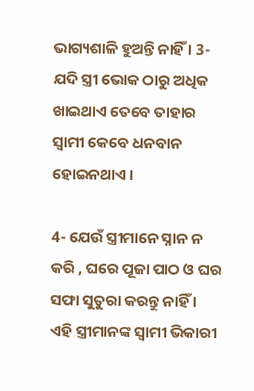ଭାଗ୍ୟଶାଳି ହୁଅନ୍ତି ନାହିଁ । 3- ଯଦି ସ୍ତ୍ରୀ ଭୋକ ଠାରୁ ଅଧିକ ଖାଇଥାଏ ତେବେ ତାହାର ସ୍ଵାମୀ କେବେ ଧନବାନ ହୋଇନଥାଏ ।

4- ଯେଉଁ ସ୍ତ୍ରୀମାନେ ସ୍ନାନ ନ କରି , ଘରେ ପୂଜା ପାଠ ଓ ଘର ସଫା ସୁତୁରା କରନ୍ତୁ ନାହିଁ । ଏହି ସ୍ତ୍ରୀମାନଙ୍କ ସ୍ଵାମୀ ଭିକାରୀ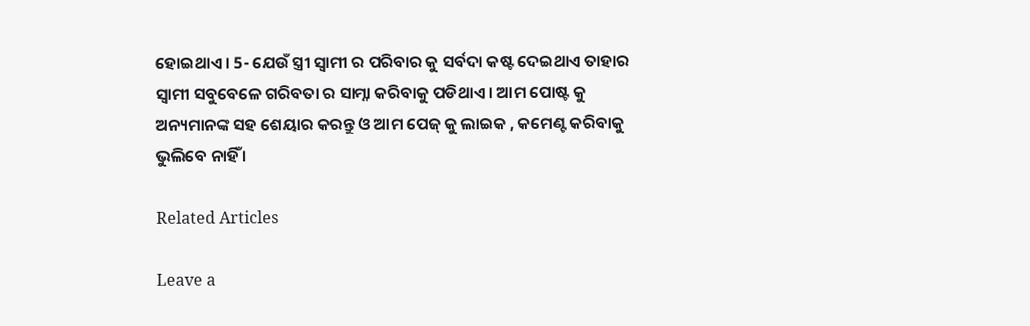ହୋଇଥାଏ । 5- ଯେଉଁ ସ୍ତ୍ରୀ ସ୍ଵାମୀ ର ପରିବାର କୁ ସର୍ବଦା କଷ୍ଟ ଦେଇଥାଏ ତାହାର ସ୍ଵାମୀ ସବୁବେଳେ ଗରିବତା ର ସାମ୍ନା କରିବାକୁ ପଡିଥାଏ । ଆମ ପୋଷ୍ଟ କୁ ଅନ୍ୟମାନଙ୍କ ସହ ଶେୟାର କରନ୍ତୁ ଓ ଆମ ପେଜ୍ କୁ ଲାଇକ , କମେଣ୍ଟ କରିବାକୁ ଭୁଲିବେ ନାହିଁ ।

Related Articles

Leave a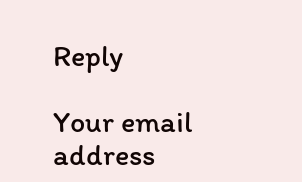Reply

Your email address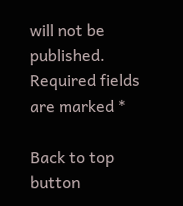will not be published. Required fields are marked *

Back to top button